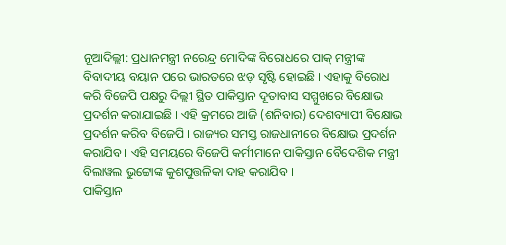ନୂଆଦିଲ୍ଲୀ: ପ୍ରଧାନମନ୍ତ୍ରୀ ନରେନ୍ଦ୍ର ମୋଦିଙ୍କ ବିରୋଧରେ ପାକ୍ ମନ୍ତ୍ରୀଙ୍କ ବିବାଦୀୟ ବୟାନ ପରେ ଭାରତରେ ଝଡ଼ ସୃଷ୍ଟି ହୋଇଛି । ଏହାକୁ ବିରୋଧ କରି ବିଜେପି ପକ୍ଷରୁ ଦିଲ୍ଲୀ ସ୍ଥିତ ପାକିସ୍ତାନ ଦୂତାବାସ ସମ୍ମୁଖରେ ବିକ୍ଷୋଭ ପ୍ରଦର୍ଶନ କରାଯାଇଛି । ଏହି କ୍ରମରେ ଆଜି (ଶନିବାର) ଦେଶବ୍ୟାପୀ ବିକ୍ଷୋଭ ପ୍ରଦର୍ଶନ କରିବ ବିଜେପି । ରାଜ୍ୟର ସମସ୍ତ ରାଜଧାନୀରେ ବିକ୍ଷୋଭ ପ୍ରଦର୍ଶନ କରାଯିବ । ଏହି ସମୟରେ ବିଜେପି କର୍ମୀମାନେ ପାକିସ୍ତାନ ବୈଦେଶିକ ମନ୍ତ୍ରୀ ବିଲାୱଲ ଭୁଟ୍ଟୋଙ୍କ କୁଶପୁତ୍ତଳିକା ଦାହ କରାଯିବ ।
ପାକିସ୍ତାନ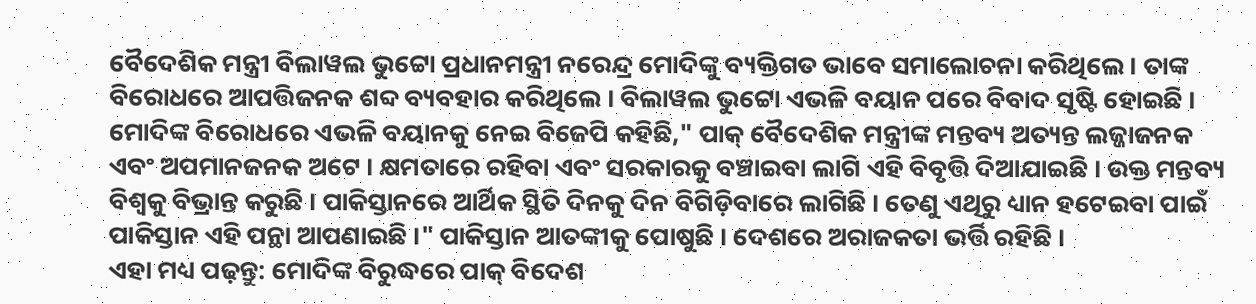ବୈଦେଶିକ ମନ୍ତ୍ରୀ ବିଲାୱଲ ଭୁଟ୍ଟୋ ପ୍ରଧାନମନ୍ତ୍ରୀ ନରେନ୍ଦ୍ର ମୋଦିଙ୍କୁ ବ୍ୟକ୍ତିଗତ ଭାବେ ସମାଲୋଚନା କରିଥିଲେ । ତାଙ୍କ ବିରୋଧରେ ଆପତ୍ତିଜନକ ଶବ୍ଦ ବ୍ୟବହାର କରିଥିଲେ । ବିଲାୱଲ ଭୁଟ୍ଟୋ ଏଭଳି ବୟାନ ପରେ ବିବାଦ ସୃଷ୍ଟି ହୋଇଛି । ମୋଦିଙ୍କ ବିରୋଧରେ ଏଭଳି ବୟାନକୁ ନେଇ ବିଜେପି କହିଛି," ପାକ୍ ବୈଦେଶିକ ମନ୍ତ୍ରୀଙ୍କ ମନ୍ତବ୍ୟ ଅତ୍ୟନ୍ତ ଲଜ୍ଜାଜନକ ଏବଂ ଅପମାନଜନକ ଅଟେ । କ୍ଷମତାରେ ରହିବା ଏବଂ ସରକାରକୁ ବଞ୍ଚାଇବା ଲାଗି ଏହି ବିବୃତ୍ତି ଦିଆଯାଇଛି । ଉକ୍ତ ମନ୍ତବ୍ୟ ବିଶ୍ବକୁ ବିଭ୍ରାନ୍ତ କରୁଛି । ପାକିସ୍ତାନରେ ଆର୍ଥିକ ସ୍ଥିତି ଦିନକୁ ଦିନ ବିଗିଡ଼ିବାରେ ଲାଗିଛି । ତେଣୁ ଏଥିରୁ ଧ୍ୟାନ ହଟେଇବା ପାଇଁ ପାକିସ୍ତାନ ଏହି ପନ୍ଥା ଆପଣାଇଛି ।" ପାକିସ୍ତାନ ଆତଙ୍କୀକୁ ପୋଷୁଛି । ଦେଶରେ ଅରାଜକତା ଭର୍ତ୍ତି ରହିଛି ।
ଏହା ମଧ୍ୟ ପଢ଼ନ୍ତୁ: ମୋଦିଙ୍କ ବିରୁଦ୍ଧରେ ପାକ୍ ବିଦେଶ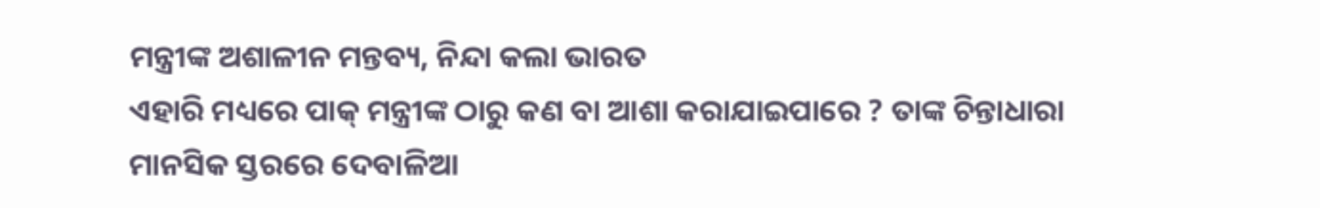ମନ୍ତ୍ରୀଙ୍କ ଅଶାଳୀନ ମନ୍ତବ୍ୟ, ନିନ୍ଦା କଲା ଭାରତ
ଏହାରି ମଧ୍ୟରେ ପାକ୍ ମନ୍ତ୍ରୀଙ୍କ ଠାରୁ କଣ ବା ଆଶା କରାଯାଇପାରେ ? ତାଙ୍କ ଚିନ୍ତାଧାରା ମାନସିକ ସ୍ତରରେ ଦେବାଳିଆ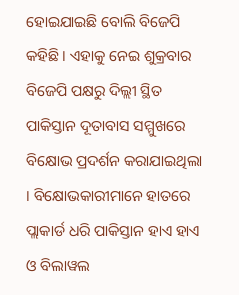ହୋଇଯାଇଛି ବୋଲି ବିଜେପି କହିଛି । ଏହାକୁ ନେଇ ଶୁକ୍ରବାର ବିଜେପି ପକ୍ଷରୁ ଦିଲ୍ଲୀ ସ୍ଥିତ ପାକିସ୍ତାନ ଦୂତାବାସ ସମ୍ମୁଖରେ ବିକ୍ଷୋଭ ପ୍ରଦର୍ଶନ କରାଯାଇଥିଲା । ବିକ୍ଷୋଭକାରୀମାନେ ହାତରେ ପ୍ଲାକାର୍ଡ ଧରି ପାକିସ୍ତାନ ହାଏ ହାଏ ଓ ବିଲାୱଲ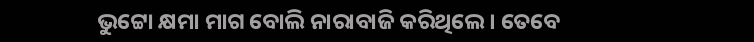ଭୁଟ୍ଟୋ କ୍ଷମା ମାଗ ବୋଲି ନାରାବାଜି କରିଥିଲେ । ତେବେ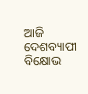ଆଜି ଦେଶବ୍ୟାପୀ ବିକ୍ଷୋଭ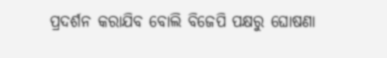ପ୍ରଦର୍ଶନ କରାଯିବ ବୋଲି ବିଜେପି ପକ୍ଷରୁ ଘୋଷଣା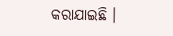କରାଯାଇଛି ।